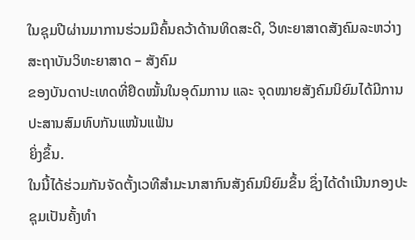ໃນຊຸມປີຜ່ານມາການຮ່ວມມືຄົ້ນຄວ້າດ້ານທິດສະດີ, ວິທະຍາສາດສັງຄົມລະຫວ່າງ ສະຖາບັນວິທະຍາສາດ – ສັງຄົມ
ຂອງບັນດາປະເທດທີ່ຢຶດໝັ້ນໃນອຸດົມການ ແລະ ຈຸດໝາຍສັງຄົມນິຍົມໄດ້ມີການ ປະສານສົມທົບກັນແໜ້ນແຟ້ນ
ຍິ່ງຂຶ້ນ.
ໃນນີ້ໄດ້ຮ່ວມກັນຈັດຕັ້ງເວທີສຳມະນາສາກົນສັງຄົມນິຍົມຂຶ້ນ ຊຶ່ງໄດ້ດຳເນີນກອງປະຊຸມເປັນຄັ້ງທຳ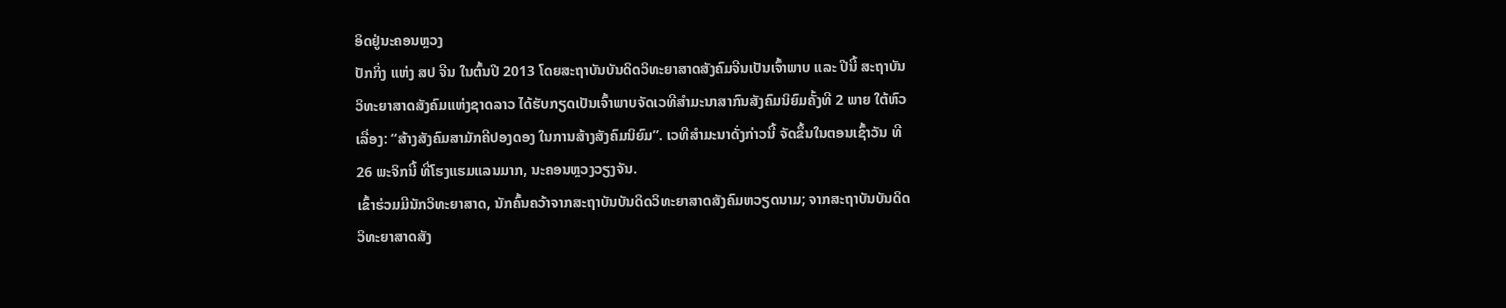ອິດຢູ່ນະຄອນຫຼວງ
ປັກກິ່ງ ແຫ່ງ ສປ ຈີນ ໃນຕົ້ນປີ 2013 ໂດຍສະຖາບັນບັນດິດວິທະຍາສາດສັງຄົມຈີນເປັນເຈົ້າພາບ ແລະ ປີນີ້ ສະຖາບັນ
ວິທະຍາສາດສັງຄົມແຫ່ງຊາດລາວ ໄດ້ຮັບກຽດເປັນເຈົ້າພາບຈັດເວທີສຳມະນາສາກົນສັງຄົມນິຍົມຄັ້ງທີ 2 ພາຍ ໃຕ້ຫົວ
ເລື່ອງ: “ສ້າງສັງຄົມສາມັກຄີປອງດອງ ໃນການສ້າງສັງຄົມນິຍົມ”. ເວທີສຳມະນາດັ່ງກ່າວນີ້ ຈັດຂຶ້ນໃນຕອນເຊົ້າວັນ ທີ
26 ພະຈິກນີ້ ທີ່ໂຮງແຮມແລນມາກ, ນະຄອນຫຼວງວຽງຈັນ.
ເຂົ້າຮ່ວມມີນັກວິທະຍາສາດ, ນັກຄົ້ນຄວ້າຈາກສະຖາບັນບັນດິດວິທະຍາສາດສັງຄົມຫວຽດນາມ; ຈາກສະຖາບັນບັນດິດ
ວິທະຍາສາດສັງ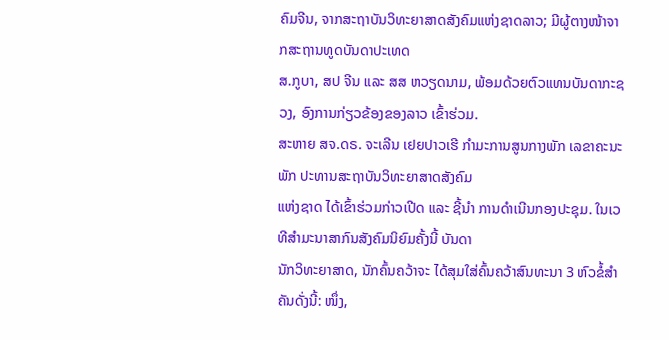ຄົມຈີນ, ຈາກສະຖາບັນວິທະຍາສາດສັງຄົມແຫ່ງຊາດລາວ; ມີຜູ້ຕາງໜ້າຈາກສະຖານທູດບັນດາປະເທດ
ສ.ກູບາ, ສປ ຈີນ ແລະ ສສ ຫວຽດນາມ, ພ້ອມດ້ວຍຕົວແທນບັນດາກະຊວງ, ອົງການກ່ຽວຂ້ອງຂອງລາວ ເຂົ້າຮ່ວມ.
ສະຫາຍ ສຈ.ດຣ. ຈະເລີນ ເຢຍປາວເຮີ ກຳມະການສູນກາງພັກ ເລຂາຄະນະ ພັກ ປະທານສະຖາບັນວິທະຍາສາດສັງຄົມ
ແຫ່ງຊາດ ໄດ້ເຂົ້າຮ່ວມກ່າວເປີດ ແລະ ຊີ້ນຳ ການດຳເນີນກອງປະຊຸມ. ໃນເວທີສຳມະນາສາກົນສັງຄົມນິຍົມຄັ້ງນີ້ ບັນດາ
ນັກວິທະຍາສາດ, ນັກຄົ້ນຄວ້າຈະ ໄດ້ສຸມໃສ່ຄົ້ນຄວ້າສົນທະນາ 3 ຫົວຂໍ້ສຳຄັນດັ່ງນີ້: ໜຶ່ງ,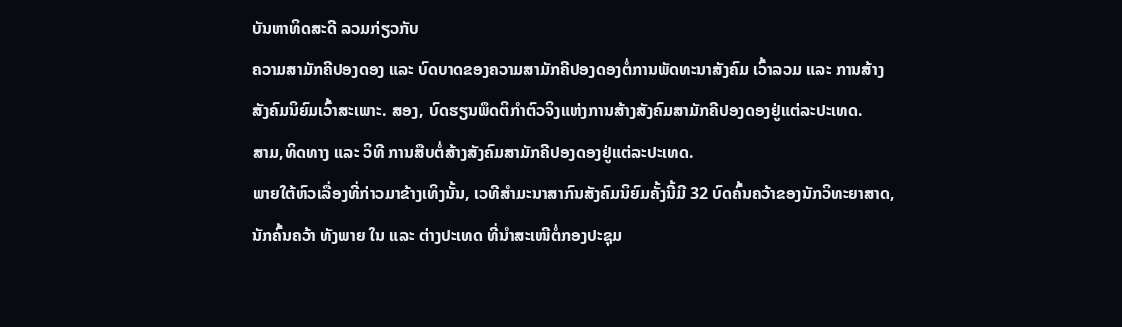ບັນຫາທິດສະດີ ລວມກ່ຽວກັບ
ຄວາມສາມັກຄີປອງດອງ ແລະ ບົດບາດຂອງຄວາມສາມັກຄີປອງດອງຕໍ່ການພັດທະນາສັງຄົມ ເວົ້າລວມ ແລະ ການສ້າງ
ສັງຄົມນິຍົມເວົ້າສະເພາະ. ສອງ, ບົດຮຽນພຶດຕິກຳຕົວຈິງແຫ່ງການສ້າງສັງຄົມສາມັກຄີປອງດອງຢູ່ແຕ່ລະປະເທດ.
ສາມ,ທິດທາງ ແລະ ວິທີ ການສືບຕໍ່ສ້າງສັງຄົມສາມັກຄີປອງດອງຢູ່ແຕ່ລະປະເທດ.
ພາຍໃຕ້ຫົວເລື່ອງທີ່ກ່າວມາຂ້າງເທິງນັ້ນ, ເວທີສຳມະນາສາກົນສັງຄົມນິຍົມຄັ້ງນີ້ມີ 32 ບົດຄົ້ນຄວ້າຂອງນັກວິທະຍາສາດ,
ນັກຄົ້ນຄວ້າ ທັງພາຍ ໃນ ແລະ ຕ່າງປະເທດ ທີ່ນຳສະເໜີຕໍ່ກອງປະຊຸມ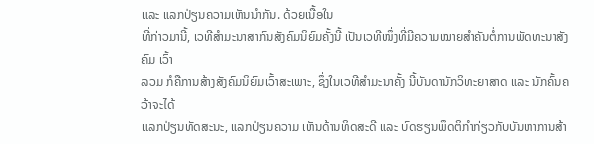ແລະ ແລກປ່ຽນຄວາມເຫັນນຳກັນ. ດ້ວຍເນື້ອໃນ
ທີ່ກ່າວມານີ້, ເວທີສຳມະນາສາກົນສັງຄົມນິຍົມຄັ້ງນີ້ ເປັນເວທີໜຶ່ງທີ່ມີຄວາມໝາຍສຳຄັນຕໍ່ການພັດທະນາສັງຄົມ ເວົ້າ
ລວມ ກໍຄືການສ້າງສັງຄົມນິຍົມເວົ້າສະເພາະ, ຊຶ່ງໃນເວທີສຳມະນາຄັ້ງ ນີ້ບັນດານັກວິທະຍາສາດ ແລະ ນັກຄົ້ນຄວ້າຈະໄດ້
ແລກປ່ຽນທັດສະນະ, ແລກປ່ຽນຄວາມ ເຫັນດ້ານທິດສະດີ ແລະ ບົດຮຽນພຶດຕິກຳກ່ຽວກັບບັນຫາການສ້າ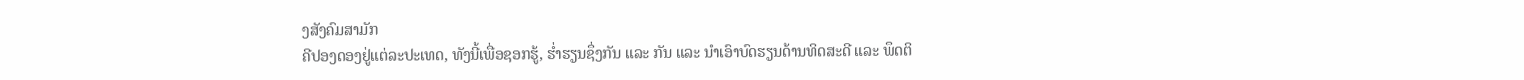ງສັງຄົມສາມັກ
ຄີປອງດອງຢູ່ແຕ່ລະປະເທດ, ທັງນີ້ເພື່ອຊອກຮູ້, ຮ່ຳຮຽນຊຶ່ງກັນ ແລະ ກັນ ແລະ ນຳເອົາບົດຮຽນດ້ານທິດສະດີ ແລະ ພຶດຕິ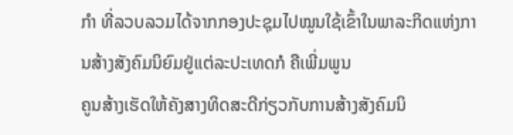ກຳ ທີ່ລວບລວມໄດ້ຈາກກອງປະຊຸມໄປໝູນໃຊ້ເຂົ້າໃນພາລະກິດແຫ່ງການສ້າງສັງຄົມນິຍົມຢູ່ແຕ່ລະປະເທດກໍ ຄືເພີ່ມພູນ
ຄູນສ້າງເຮັດໃຫ້ຄັງສາງທິດສະດີກ່ຽວກັບການສ້າງສັງຄົມນິ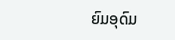ຍົມອຸດົມ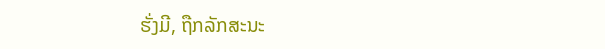ຮັ່ງມີ, ຖືກລັກສະນະ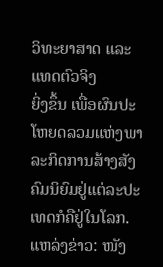ວິທະຍາສາດ ແລະ ແທດຕົວຈິງ
ຍິ່ງຂຶ້ນ ເພື່ອຜົນປະໂຫຍດລວມແຫ່ງພາລະກິດການສ້າງສັງຄົມນິຍົມຢູ່ແຕ່ລະປະເທດກໍຄືຢູ່ໃນໂລກ.
ແຫລ່ງຂ່າວ: ໜັງ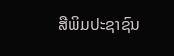ສືພິມປະຊາຊົນ